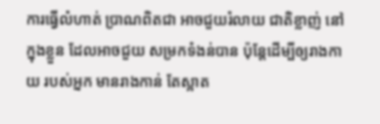ការធ្វើលំហាត់ ប្រាណពិតជា អាចជួយរំលាយ ជាតិខ្លាញ់ នៅក្នុងខ្លួន ដែលអាចជួយ សម្រកទំងន់បាន ប៉ុន្តែដើម្បីឲ្យរាងកាយ របស់អ្នក មានរាងកាន់ តែស្អាត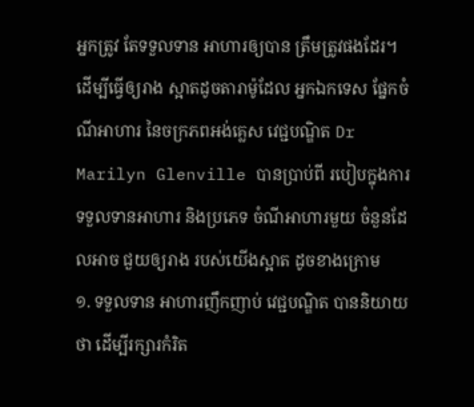អ្នកត្រូវ តែទទួលទាន អាហារឲ្យបាន ត្រឹមត្រូវផងដែរ។ ដើម្បីធ្វើឲ្យរាង ស្អាតដូចតារាម៉ូដែល អ្នកឯកទេស ផ្នែកចំណីអាហារ នៃចក្រភពអង់គ្លេស វេជ្ជបណ្ឌិត Dr Marilyn Glenville បានប្រាប់ពី របៀបក្នុងការ ទទួលទានអាហារ និងប្រភេទ ចំណីអាហារមួយ ចំនួនដែលអាច ជួយឲ្យរាង របស់យើងស្អាត ដូចខាងក្រោម
១. ទទួលទាន អាហារញឹកញាប់ វេជ្ជបណ្ឌិត បាននិយាយថា ដើម្បីរក្សារកំរិត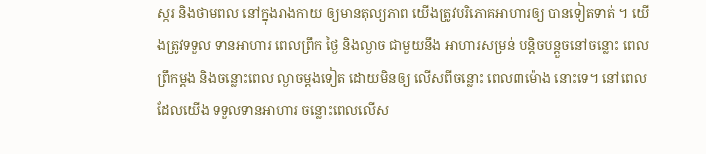ស្ករ និងថាមពល នៅក្នុងរាងកាយ ឲ្យមានតុល្យភាព យើងត្រូវបរិភោគអាហារឲ្យ បានទៀតទាត់ ។ យើងត្រូវទទួល ទានអាហារ ពេលព្រឹក ថ្ងៃ និងល្ងាច ជាមួយនឹង អាហារសម្រន់ បន្តិចបន្តួចនៅចន្លោះ ពេលព្រឹកម្តង និងចន្លោះពេល ល្ងាចម្តងទៀត ដោយមិនឲ្យ លើសពីចន្លោះ ពេល៣ម៉ោង នោះទេ។ នៅពេលដែលយើង ទទួលទានអាហារ ចន្លោះពេលលើស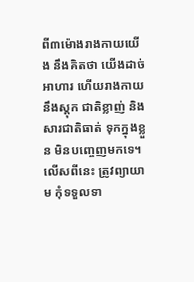ពី៣ម៉ោងរាងកាយយើង នឹងគិតថា យើងដាច់អាហារ ហើយរាងកាយ នឹងស្តុក ជាតិខ្លាញ់ និងសារជាតិធាត់ ទុកក្នុងខ្លួន មិនបញ្ចេញមកទេ។ លើសពីនេះ ត្រូវព្យាយាម កុំទទួលទា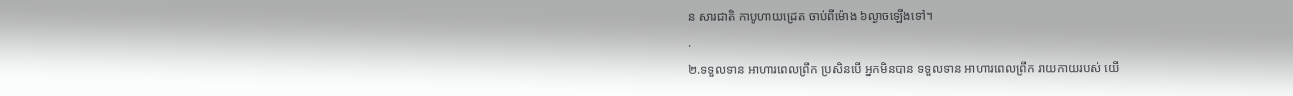ន សារជាតិ កាបូហាយដ្រេត ចាប់ពីម៉ោង ៦ល្ងាចឡើងទៅ។
.
២.ទទួលទាន អាហារពេលព្រឹក ប្រសិនបើ អ្នកមិនបាន ទទួលទាន អាហារពេលព្រឹក រាយកាយរបស់ យើ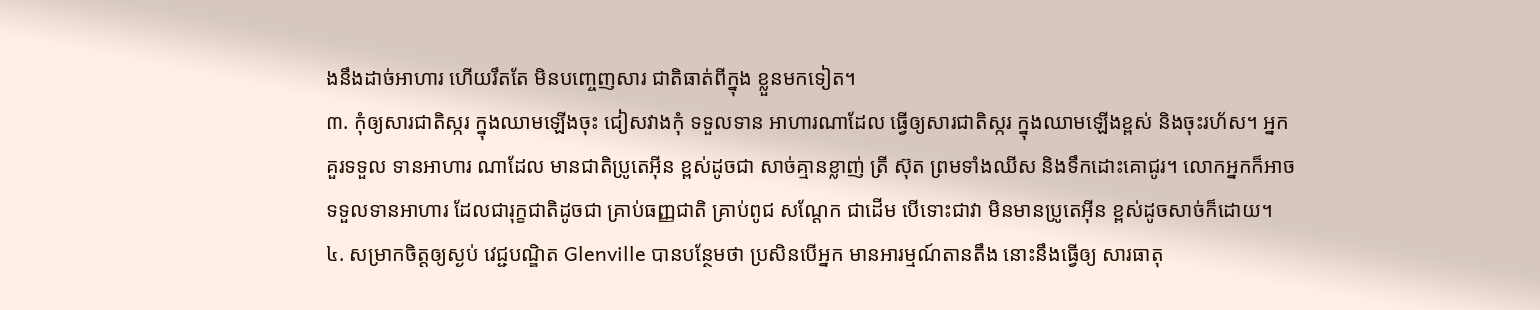ងនឹងដាច់អាហារ ហើយរឹតតែ មិនបញ្ចេញសារ ជាតិធាត់ពីក្នុង ខ្លួនមកទៀត។
៣. កុំឲ្យសារជាតិស្ករ ក្នុងឈាមឡើងចុះ ជៀសវាងកុំ ទទួលទាន អាហារណាដែល ធ្វើឲ្យសារជាតិស្ករ ក្នុងឈាមឡើងខ្ពស់ និងចុះរហ័ស។ អ្នកគួរទទួល ទានអាហារ ណាដែល មានជាតិប្រូតេអ៊ីន ខ្ពស់ដូចជា សាច់គ្មានខ្លាញ់ ត្រី ស៊ុត ព្រមទាំងឈីស និងទឹកដោះគោជូរ។ លោកអ្នកក៏អាច ទទួលទានអាហារ ដែលជារុក្ខជាតិដូចជា គ្រាប់ធញ្ញជាតិ គ្រាប់ពូជ សណ្តែក ជាដើម បើទោះជាវា មិនមានប្រូតេអ៊ីន ខ្ពស់ដូចសាច់ក៏ដោយ។
៤. សម្រាកចិត្តឲ្យស្ងប់ វេជ្ជបណ្ឌិត Glenville បានបន្ថែមថា ប្រសិនបើអ្នក មានអារម្មណ៍តានតឹង នោះនឹងធ្វើឲ្យ សារធាតុ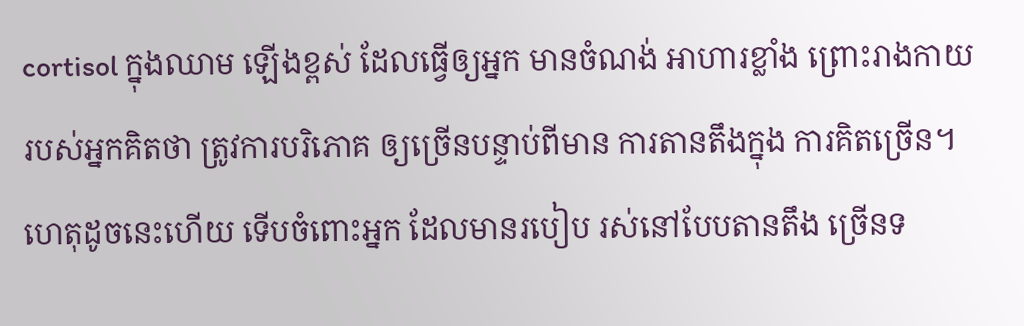cortisol ក្នុងឈាម ឡើងខ្ពស់ ដែលធ្វើឲ្យអ្នក មានចំណង់ អាហារខ្លាំង ព្រោះរាងកាយ របស់អ្នកគិតថា ត្រូវការបរិភោគ ឲ្យច្រើនបន្ទាប់ពីមាន ការតានតឹងក្នុង ការគិតច្រើន។ ហេតុដូចនេះហើយ ទើបចំពោះអ្នក ដែលមានរបៀប រស់នៅបែបតានតឹង ច្រើនទ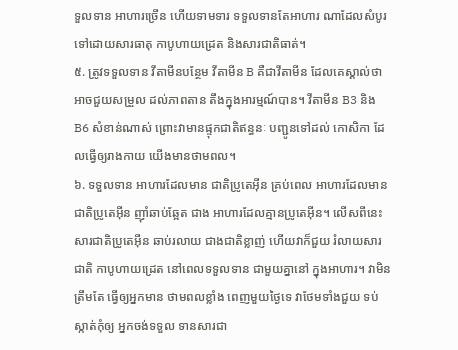ទួលទាន អាហារច្រើន ហើយទាមទារ ទទួលទានតែអាហារ ណាដែលសំបូរ ទៅដោយសារធាតុ កាបូហាយដ្រេត និងសារជាតិធាត់។
៥. ត្រូវទទួលទាន វីតាមីនបន្ថែម វីតាមីន B គឺជាវីតាមីន ដែលគេស្គាល់ថា អាចជួយសម្រួល ដល់ភាពតាន តឹងក្នុងអារម្មណ៍បាន។ វីតាមីន B3 និង B6 សំខាន់ណាស់ ព្រោះវាមានផ្ទុកជាតិឥន្ធនៈ បញ្ជូនទៅដល់ កោសិកា ដែលធ្វើឲ្យរាងកាយ យើងមានថាមពល។
៦. ទទួលទាន អាហារដែលមាន ជាតិប្រូតេអ៊ីន គ្រប់ពេល អាហារដែលមាន ជាតិប្រូតេអ៊ីន ញ៉ាំឆាប់ឆ្អែត ជាង អាហារដែលគ្មានប្រូតេអ៊ីន។ លើសពីនេះ សារជាតិប្រូតេអ៊ីន ឆាប់រលាយ ជាងជាតិខ្លាញ់ ហើយវាក៏ជួយ រំលាយសារជាតិ កាបូហាយដ្រេត នៅពេលទទួលទាន ជាមួយគ្នានៅ ក្នុងអាហារ។ វាមិនត្រឹមតែ ធ្វើឲ្យអ្នកមាន ថាមពលខ្លាំង ពេញមួយថ្ងៃទេ វាថែមទាំងជួយ ទប់ស្កាត់កុំឲ្យ អ្នកចង់ទទួល ទានសារជា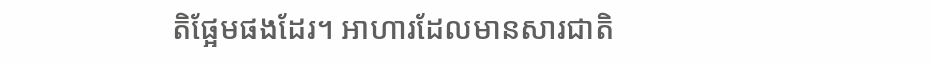តិផ្អែមផងដែរ។ អាហារដែលមានសារជាតិ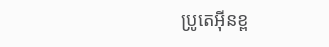ប្រូតេអ៊ីនខ្ព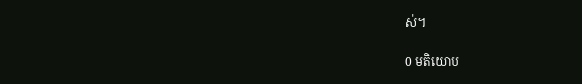ស់។

0 មតិយោប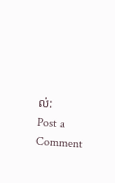ល់:
Post a Comment